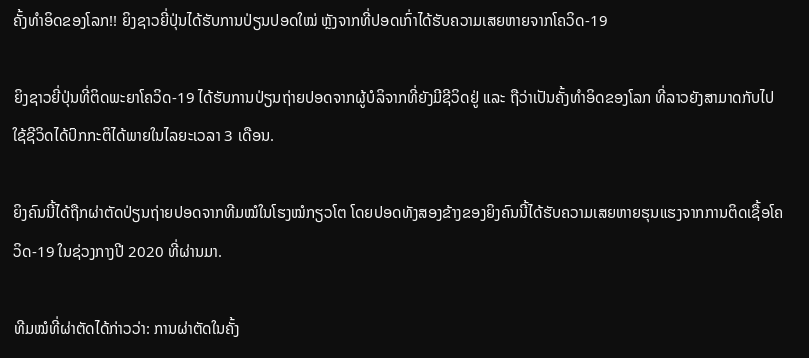ຄັ້ງທໍາອິດຂອງໂລກ!! ຍິງຊາວຍີ່ປຸ່ນໄດ້ຮັບການປ່ຽນປອດໃໝ່ ຫຼັງຈາກທີ່ປອດເກົ່າໄດ້ຮັບຄວາມເສຍຫາຍຈາກໂຄວິດ-19

ຍິງຊາວຍີ່ປຸ່ນທີ່ຕິດພະຍາໂຄວິດ-19 ໄດ້ຮັບການປ່ຽນຖ່າຍປອດຈາກຜູ້ບໍລິຈາກທີ່ຍັງມີຊີວິດຢູ່ ແລະ ຖືວ່າເປັນຄັ້ງທໍາອິດຂອງໂລກ ທີ່ລາວຍັງສາມາດກັບໄປໃຊ້ຊີວິດໄດ້ປົກກະຕິໄດ້ພາຍໃນໄລຍະເວລາ 3 ເດືອນ.

ຍິງຄົນນີ້ໄດ້ຖືກຜ່າຕັດປ່ຽນຖ່າຍປອດຈາກທີມໝໍໃນໂຮງໝໍກຽວໂຕ ໂດຍປອດທັງສອງຂ້າງຂອງຍິງຄົນນີ້ໄດ້ຮັບຄວາມເສຍຫາຍຮຸນແຮງຈາກການຕິດເຊື້ອໂຄວິດ-19 ໃນຊ່ວງກາງປີ 2020 ທີ່ຜ່ານມາ.

ທີມໝໍທີ່ຜ່າຕັດໄດ້ກ່າວວ່າ: ການຜ່າຕັດໃນຄັ້ງ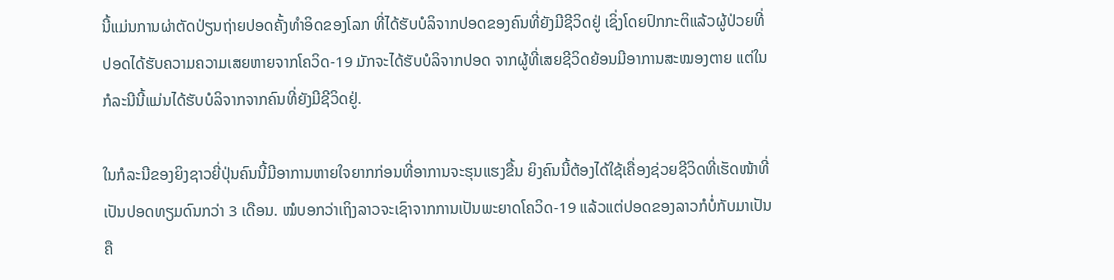ນີ້ແມ່ນການຜ່າຕັດປ່ຽນຖ່າຍປອດຄັ້ງທໍາອິດຂອງໂລກ ທີ່ໄດ້ຮັບບໍລິຈາກປອດຂອງຄົນທີ່ຍັງມີຊີວິດຢູ່ ເຊິ່ງໂດຍປົກກະຕິແລ້ວຜູ້ປ່ວຍທີ່ປອດໄດ້ຮັບຄວາມຄວາມເສຍຫາຍຈາກໂຄວິດ-19 ມັກຈະໄດ້ຮັບບໍລິຈາກປອດ ຈາກຜູ້ທີ່ເສຍຊີວິດຍ້ອນມີອາການສະໝອງຕາຍ ແຕ່ໃນກໍລະນີນີ້ແມ່ນໄດ້ຮັບບໍລິຈາກຈາກຄົນທີ່ຍັງມີຊີວິດຢູ່.

ໃນກໍລະນີຂອງຍິງຊາວຍີ່ປຸ່ນຄົນນີ້ມີອາການຫາຍໃຈຍາກກ່ອນທີ່ອາການຈະຮຸນແຮງຂື້ນ ຍິງຄົນນີ້ຕ້ອງໄດ້ໃຊ້ເຄື່ອງຊ່ວຍຊີວິດທີ່ເຮັດໜ້າທີ່ເປັນປອດທຽມດົນກວ່າ 3 ເດືອນ. ໝໍບອກວ່າເຖິງລາວຈະເຊົາຈາກການເປັນພະຍາດໂຄວິດ-19 ແລ້ວແຕ່ປອດຂອງລາວກໍບໍ່ກັບມາເປັນຄື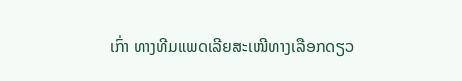ເກົ່າ ທາງທີມແພດເລີຍສະເໜີທາງເລືອກດຽວ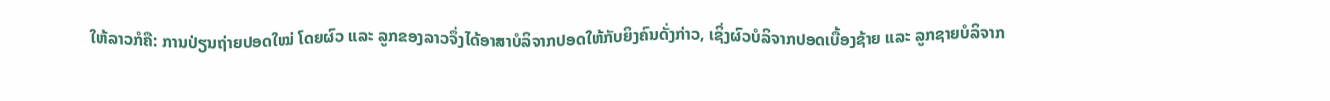ໃຫ້ລາວກໍຄື: ການປ່ຽນຖ່າຍປອດໃໝ່ ໂດຍຜົວ ແລະ ລູກຂອງລາວຈຶ່ງໄດ້ອາສາບໍລິຈາກປອດໃຫ້ກັບຍິງຄົນດັ່ງກ່າວ, ເຊິ່ງຜົວບໍລິຈາກປອດເບື້ອງຊ້າຍ ແລະ ລູກຊາຍບໍລິຈາກ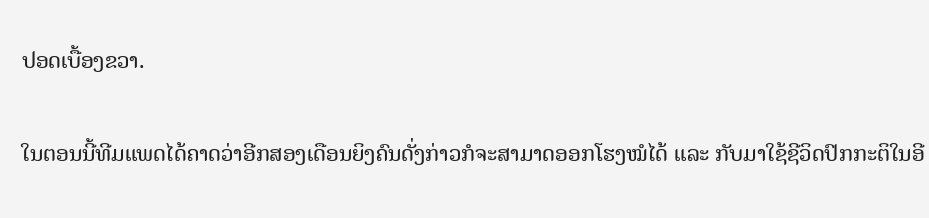ປອດເບື້ອງຂວາ.

ໃນຕອນນີ້ທີມແພດໄດ້ຄາດວ່າອີກສອງເດືອນຍິງຄົນດັ່ງກ່າວກໍຈະສາມາດອອກໂຮງໝໍໄດ້ ແລະ ກັບມາໃຊ້ຊີວິດປົກກະຕິໃນອີ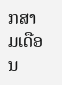ກສາມເດືອນ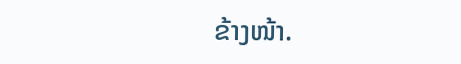ຂ້າງໜ້າ.